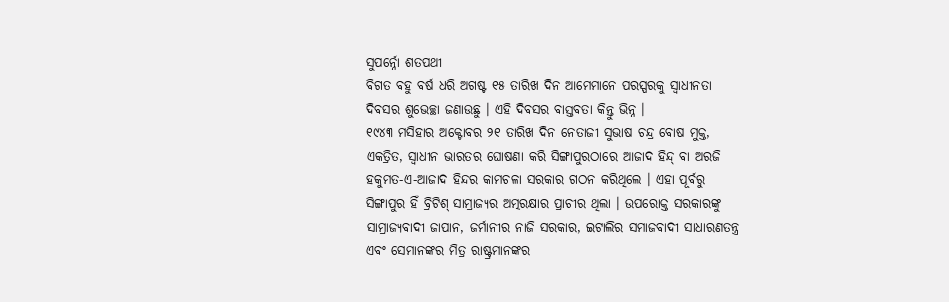ସୁପର୍ନ୍ନୋ ଶତପଥୀ
ବିଗତ ବହୁ ବର୍ଷ ଧରି ଅଗଷ୍ଟ ୧୫ ତାରିଖ ଦିନ ଆମେମାନେ ପରସ୍ପରକୁ ସ୍ୱାଧୀନତା ଦିବସର ଶୁଭେଚ୍ଛା ଜଣାଉଛୁ । ଏହି ଦିବସର ବାସ୍ତବତା କିନ୍ତୁ ଭିନ୍ନ ।
୧୯୪୩ ମସିହାର ଅକ୍ଟୋବର ୨୧ ତାରିଖ ଦିନ ନେତାଜୀ ସୁଭାଷ ଚନ୍ଦ୍ର ବୋଷ ମୁକ୍ତ, ଏକତ୍ରିତ, ସ୍ୱାଧୀନ ଭାରତର ଘୋଷଣା କରି ସିଙ୍ଗାପୁରଠାରେ ଆଜାଦ ହିନ୍ଦ୍ ବା ଅରଜି ହକୁମତ-ଏ-ଆଜାଦ ହିନ୍ଦର କାମଚଳା ସରକାର ଗଠନ କରିଥିଲେ । ଏହା ପୂର୍ବରୁ ସିଙ୍ଗାପୁର ହିଁ ବ୍ରିଟିଶ୍ ସାମ୍ରାଜ୍ୟର ଅତ୍ମରକ୍ଷାର ପ୍ରାଚୀର ଥିଲା । ଉପରୋକ୍ତ ସରକାରଙ୍କୁ ସାମ୍ରାଜ୍ୟବାଦୀ ଜାପାନ, ଜର୍ମାନୀର ନାଜି ସରକାର, ଇଟାଲିର ସମାଜବାଦୀ ସାଧାରଣତନ୍ତ୍ର ଏବଂ ସେମାନଙ୍କର ମିତ୍ର ରାଷ୍ଟ୍ରମାନଙ୍କର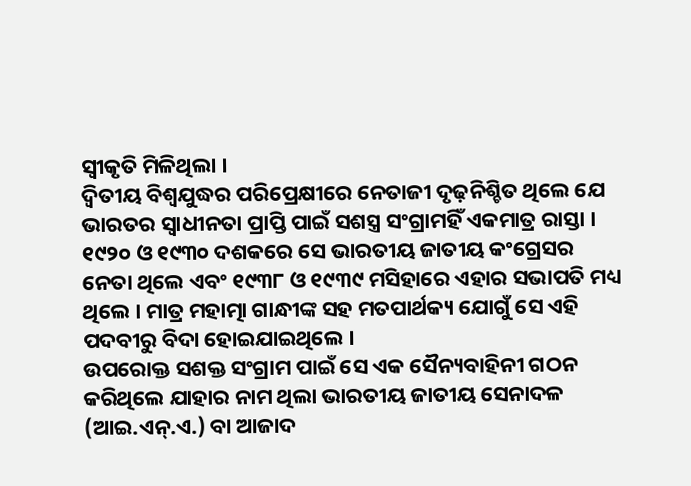ସ୍ୱୀକୃତି ମିଳିଥିଲା ।
ଦ୍ୱିତୀୟ ବିଶ୍ୱଯୁଦ୍ଧର ପରିପ୍ରେକ୍ଷୀରେ ନେତାଜୀ ଦୃଢ଼ନିଶ୍ଚିତ ଥିଲେ ଯେ ଭାରତର ସ୍ୱାଧୀନତା ପ୍ରାପ୍ତି ପାଇଁ ସଶସ୍ତ୍ର ସଂଗ୍ରାମହିଁ ଏକମାତ୍ର ରାସ୍ତା । ୧୯୨୦ ଓ ୧୯୩୦ ଦଶକରେ ସେ ଭାରତୀୟ ଜାତୀୟ କଂଗ୍ରେସର ନେତା ଥିଲେ ଏବଂ ୧୯୩୮ ଓ ୧୯୩୯ ମସିହାରେ ଏହାର ସଭାପତି ମଧ୍ୟ ଥିଲେ । ମାତ୍ର ମହାତ୍ମା ଗାନ୍ଧୀଙ୍କ ସହ ମତପାର୍ଥକ୍ୟ ଯୋଗୁଁ ସେ ଏହି ପଦବୀରୁ ବିଦା ହୋଇଯାଇଥିଲେ ।
ଉପରୋକ୍ତ ସଶକ୍ତ ସଂଗ୍ରାମ ପାଇଁ ସେ ଏକ ସୈନ୍ୟବାହିନୀ ଗଠନ କରିଥିଲେ ଯାହାର ନାମ ଥିଲା ଭାରତୀୟ ଜାତୀୟ ସେନାଦଳ (ଆଇ.ଏନ୍.ଏ.) ବା ଆଜାଦ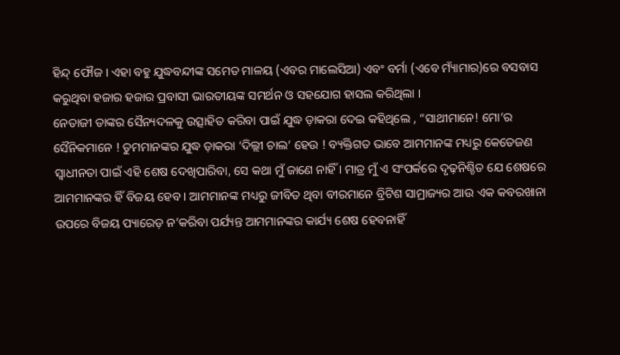ହିନ୍ଦ୍ ଫୌଜ । ଏହା ବହୁ ଯୁଦ୍ଧବନ୍ଦୀଙ୍କ ସମେତ ମାଳୟ (ଏବର ମାଲେସିଆ) ଏବଂ ବର୍ମା (ଏବେ ମ୍ୟାଁମାର)ରେ ବସବାସ କରୁଥିବା ହଜାର ହଜାର ପ୍ରବାସୀ ଭାରତୀୟଙ୍କ ସମର୍ଥନ ଓ ସହଯୋଗ ହାସଲ କରିଥିଲା ।
ନେତାଜୀ ତାଙ୍କର ସୈନ୍ୟଦଳକୁ ଉତ୍ସାହିତ କରିବା ପାଇଁ ଯୁଦ୍ଧ ଡ଼ାକରା ଦେଇ କହିଥିଲେ , “ସାଥୀମାନେ! ମୋ’ର ସୈନିକମାନେ ! ତୁମମାନଙ୍କର ଯୁଦ୍ଧ ଡ଼ାକରା ‘ଦିଲ୍ଲୀ ଚାଲ’ ହେଉ ! ବ୍ୟକ୍ତିଗତ ଭାବେ ଆମମାନଙ୍କ ମଧ୍ୟରୁ କେତେଜଣ ସ୍ୱାଧୀନତା ପାଇଁ ଏହି ଶେଷ ଦେଖିପାରିବା, ସେ କଥା ମୁଁ ଜାଣେ ନାହିଁ । ମାତ୍ର ମୁଁ ଏ ସଂପର୍କରେ ଦୃଢ଼ନିଶ୍ଚିତ ଯେ ଶେଷରେ ଆମମାନଙ୍କର ହିଁ ବିଜୟ ହେବ । ଆମମାନଙ୍କ ମଧ୍ୟରୁ ଜୀବିତ ଥିବା ବୀରମାନେ ବ୍ରିଟିଶ ସାମ୍ରାଜ୍ୟର ଆଉ ଏକ କବରଖାନା ଉପରେ ବିଜୟ ପ୍ୟାରେଡ଼ ନ’କରିବା ପର୍ଯ୍ୟନ୍ତ ଆମମାନଙ୍କର କାର୍ଯ୍ୟ ଶେଷ ହେବନାହିଁ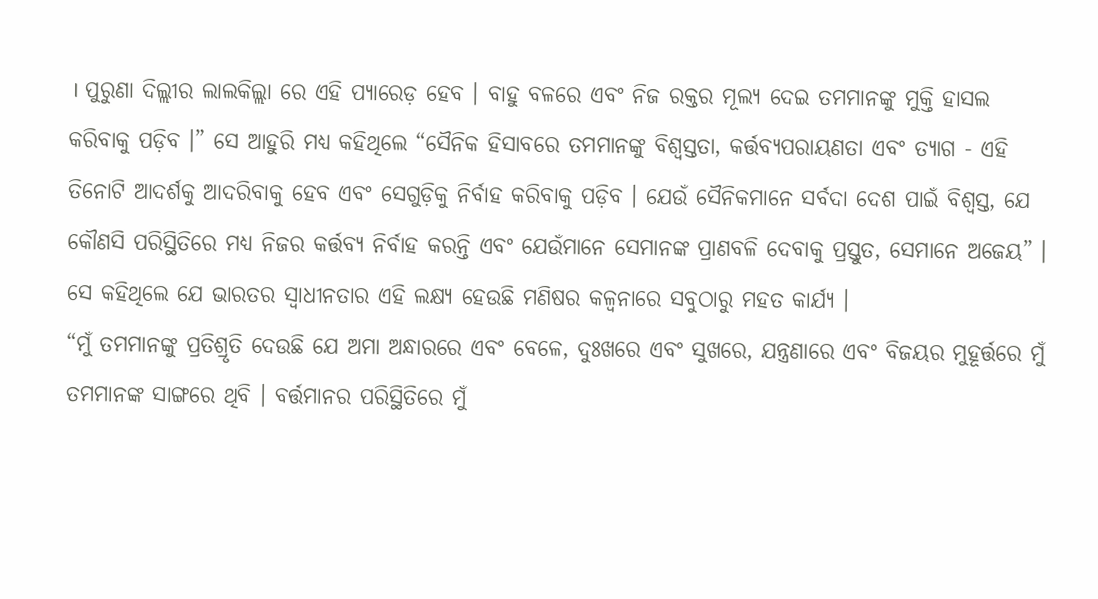। ପୁରୁଣା ଦିଲ୍ଲୀର ଲାଲକିଲ୍ଲା ରେ ଏହି ପ୍ୟାରେଡ଼ ହେବ । ବାହୁ ବଳରେ ଏବଂ ନିଜ ରକ୍ତର ମୂଲ୍ୟ ଦେଇ ତମମାନଙ୍କୁ ମୁକ୍ତି ହାସଲ କରିବାକୁ ପଡ଼ିବ ।” ସେ ଆହୁରି ମଧ୍ୟ କହିଥିଲେ “ସୈନିକ ହିସାବରେ ତମମାନଙ୍କୁ ବିଶ୍ୱସ୍ତତା, କର୍ତ୍ତବ୍ୟପରାୟଣତା ଏବଂ ତ୍ୟାଗ - ଏହି ତିନୋଟି ଆଦର୍ଶକୁ ଆଦରିବାକୁ ହେବ ଏବଂ ସେଗୁଡ଼ିକୁ ନିର୍ବାହ କରିବାକୁ ପଡ଼ିବ । ଯେଉଁ ସୈନିକମାନେ ସର୍ବଦା ଦେଶ ପାଇଁ ବିଶ୍ୱସ୍ତ, ଯେ କୌଣସି ପରିସ୍ଥିତିରେ ମଧ୍ୟ ନିଜର କର୍ତ୍ତବ୍ୟ ନିର୍ବାହ କରନ୍ତି ଏବଂ ଯେଉଁମାନେ ସେମାନଙ୍କ ପ୍ରାଣବଳି ଦେବାକୁ ପ୍ରସ୍ତୁତ, ସେମାନେ ଅଜେୟ” ।
ସେ କହିଥିଲେ ଯେ ଭାରତର ସ୍ୱାଧୀନତାର ଏହି ଲକ୍ଷ୍ୟ ହେଉଛି ମଣିଷର କଳ୍ୱନାରେ ସବୁଠାରୁ ମହତ କାର୍ଯ୍ୟ ।
“ମୁଁ ତମମାନଙ୍କୁ ପ୍ରତିଶ୍ରୃତି ଦେଉଛି ଯେ ଅମା ଅନ୍ଧାରରେ ଏବଂ ବେଳେ, ଦୁଃଖରେ ଏବଂ ସୁଖରେ, ଯନ୍ତ୍ରଣାରେ ଏବଂ ବିଜୟର ମୁହୂର୍ତ୍ତରେ ମୁଁ ତମମାନଙ୍କ ସାଙ୍ଗରେ ଥିବି । ବର୍ତ୍ତମାନର ପରିସ୍ଥିତିରେ ମୁଁ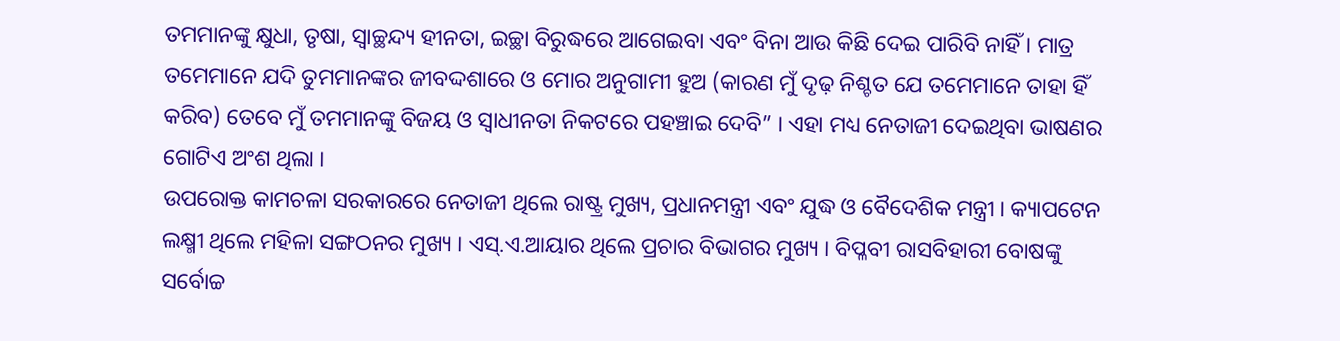ତମମାନଙ୍କୁ କ୍ଷୁଧା, ତୃଷା, ସ୍ୱାଚ୍ଛନ୍ଦ୍ୟ ହୀନତା, ଇଚ୍ଛା ବିରୁଦ୍ଧରେ ଆଗେଇବା ଏବଂ ବିନା ଆଉ କିଛି ଦେଇ ପାରିବି ନାହିଁ । ମାତ୍ର ତମେମାନେ ଯଦି ତୁମମାନଙ୍କର ଜୀବଦ୍ଦଶାରେ ଓ ମୋର ଅନୁଗାମୀ ହୁଅ (କାରଣ ମୁଁ ଦୃଢ଼ ନିଶ୍ଚତ ଯେ ତମେମାନେ ତାହା ହିଁ କରିବ) ତେବେ ମୁଁ ତମମାନଙ୍କୁ ବିଜୟ ଓ ସ୍ୱାଧୀନତା ନିକଟରେ ପହଞ୍ଚାଇ ଦେବି” । ଏହା ମଧ୍ୟ ନେତାଜୀ ଦେଇଥିବା ଭାଷଣର ଗୋଟିଏ ଅଂଶ ଥିଲା ।
ଉପରୋକ୍ତ କାମଚଳା ସରକାରରେ ନେତାଜୀ ଥିଲେ ରାଷ୍ଟ୍ର ମୁଖ୍ୟ, ପ୍ରଧାନମନ୍ତ୍ରୀ ଏବଂ ଯୁଦ୍ଧ ଓ ବୈଦେଶିକ ମନ୍ତ୍ରୀ । କ୍ୟାପଟେନ ଲକ୍ଷ୍ମୀ ଥିଲେ ମହିଳା ସଙ୍ଗଠନର ମୁଖ୍ୟ । ଏସ୍.ଏ.ଆୟାର ଥିଲେ ପ୍ରଚାର ବିଭାଗର ମୁଖ୍ୟ । ବିପ୍ଳବୀ ରାସବିହାରୀ ବୋଷଙ୍କୁ ସର୍ବୋଚ୍ଚ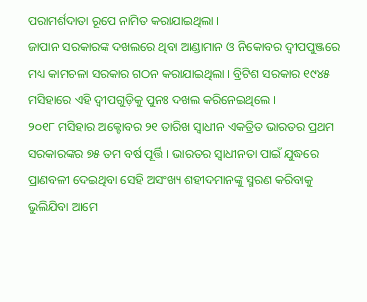ପରାମର୍ଶଦାତା ରୂପେ ନାମିତ କରାଯାଇଥିଲା ।
ଜାପାନ ସରକାରଙ୍କ ଦଖଲରେ ଥିବା ଆଣ୍ଡାମାନ ଓ ନିକୋବର ଦ୍ୱୀପପୁଞ୍ଜରେ ମଧ୍ୟ କାମଚଳା ସରକାର ଗଠନ କରାଯାଇଥିଲା । ବ୍ରିଟିଶ ସରକାର ୧୯୪୫ ମସିହାରେ ଏହି ଦ୍ୱୀପଗୁଡ଼ିକୁ ପୁନଃ ଦଖଲ କରିନେଇଥିଲେ ।
୨୦୧୮ ମସିହାର ଅକ୍ଟୋବର ୨୧ ତାରିଖ ସ୍ୱାଧୀନ ଏକତ୍ରିତ ଭାରତର ପ୍ରଥମ ସରକାରଙ୍କର ୭୫ ତମ ବର୍ଷ ପୂର୍ତ୍ତି । ଭାରତର ସ୍ୱାଧୀନତା ପାଇଁ ଯୁଦ୍ଧରେ ପ୍ରାଣବଳୀ ଦେଇଥିବା ସେହି ଅସଂଖ୍ୟ ଶହୀଦମାନଙ୍କୁ ସ୍ମରଣ କରିବାକୁ ଭୁଲିଯିବା ଆମେ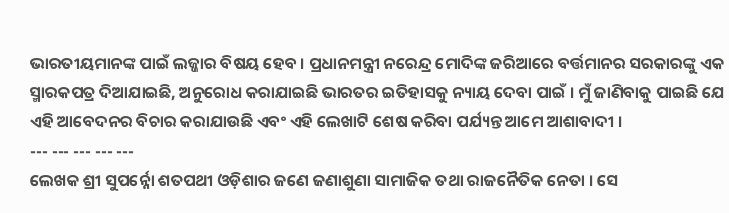ଭାରତୀୟମାନଙ୍କ ପାଇଁ ଲଜ୍ଜାର ବିଷୟ ହେବ । ପ୍ରଧାନମନ୍ତ୍ରୀ ନରେନ୍ଦ୍ର ମୋଦିଙ୍କ ଜରିଆରେ ବର୍ତ୍ତମାନର ସରକାରଙ୍କୁ ଏକ ସ୍ମାରକପତ୍ର ଦିଆଯାଇଛି, ଅନୁରୋଧ କରାଯାଇଛି ଭାରତର ଇତିହାସକୁ ନ୍ୟାୟ ଦେବା ପାଇଁ । ମୁଁ ଜାଣିବାକୁ ପାଇଛି ଯେ ଏହି ଆବେଦନର ବିଚାର କରାଯାଉଛି ଏବଂ ଏହି ଲେଖାଟି ଶେଷ କରିବା ପର୍ଯ୍ୟନ୍ତ ଆମେ ଆଶାବାଦୀ ।
--- --- --- --- ---
ଲେଖକ ଶ୍ରୀ ସୁପର୍ନ୍ନୋ ଶତପଥୀ ଓଡ଼ିଶାର ଜଣେ ଜଣାଶୁଣା ସାମାଜିକ ତଥା ରାଜନୈତିକ ନେତା । ସେ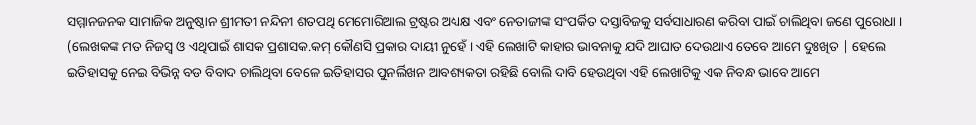ସମ୍ମାନଜନକ ସାମାଜିକ ଅନୁଷ୍ଠାନ ଶ୍ରୀମତୀ ନନ୍ଦିନୀ ଶତପଥି ମେମୋରିଆଲ ଟ୍ରଷ୍ଟର ଅଧ୍ୟକ୍ଷ ଏବଂ ନେତାଜୀଙ୍କ ସଂପର୍କିତ ଦସ୍ତାବିଜକୁ ସର୍ବସାଧାରଣ କରିବା ପାଇଁ ଚାଲିଥିବା ଜଣେ ପୁରୋଧା ।
(ଲେଖକଙ୍କ ମତ ନିଜସ୍ୱ ଓ ଏଥିପାଇଁ ଶାସକ ପ୍ରଶାସକ.କମ୍ କୌଣସି ପ୍ରକାର ଦାୟୀ ନୁହେଁ । ଏହି ଲେଖାଟି କାହାର ଭାବନାକୁ ଯଦି ଆଘାତ ଦେଉଥାଏ ତେବେ ଆମେ ଦୁଃଖିତ | ହେଲେ ଇତିହାସକୁ ନେଇ ବିଭିନ୍ନ ବଡ ବିବାଦ ଚାଲିଥିବା ବେଳେ ଇତିହାସର ପୁନର୍ଲିଖନ ଆବଶ୍ୟକତା ରହିଛି ବୋଲି ଦାବି ହେଉଥିବା ଏହି ଲେଖାଟିକୁ ଏକ ନିବନ୍ଧ ଭାବେ ଆମେ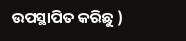ଉପସ୍ଥାପିତ କରିଛୁ )